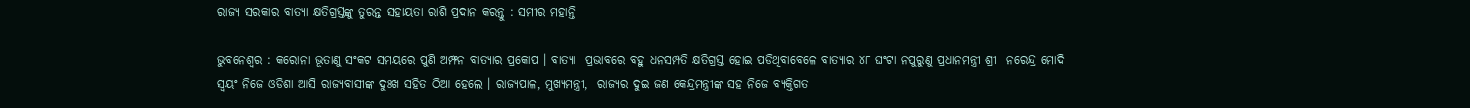ରାଜ୍ୟ ସରକାର ବାତ୍ୟା କ୍ଷତିଗ୍ରସ୍ତଙ୍କୁ ତୁରନ୍ତ ସହାୟତା ରାଶି ପ୍ରଦାନ କରନ୍ତୁ : ସମୀର ମହାନ୍ତି

ଭୁବନେଶ୍ୱର : କରୋନା ଭୂତାଣୁ ସଂକଟ ସମୟରେ ପୁଣି ଅମ୍ଫନ ବାତ୍ୟାର ପ୍ରକୋପ । ବାତ୍ୟା  ପ୍ରଭାବରେ ବହୁ ଧନସମ୍ପତି କ୍ଷତିଗ୍ରସ୍ତ ହୋଇ ପଡିଥିବାବେଳେ ବାତ୍ୟାର ୪୮ ଘଂଟା ନପୁରୁଣୁ ପ୍ରଧାନମନ୍ତ୍ରୀ ଶ୍ରୀ  ନରେନ୍ଦ୍ର ମୋଦି ସ୍ୱୟଂ ନିଜେ ଓଡିଶା ଆସି ରାଜ୍ୟବାସୀଙ୍କ ଦୁଃଖ ସହିତ ଠିଆ ହେଲେ । ରାଜ୍ୟପାଳ, ମୁଖ୍ୟମନ୍ତ୍ରୀ,  ରାଜ୍ୟର ଦୁଇ ଜଣ କେନ୍ଦ୍ରମନ୍ତ୍ରୀଙ୍କ ସହ ନିଜେ ବ୍ୟକ୍ତିଗତ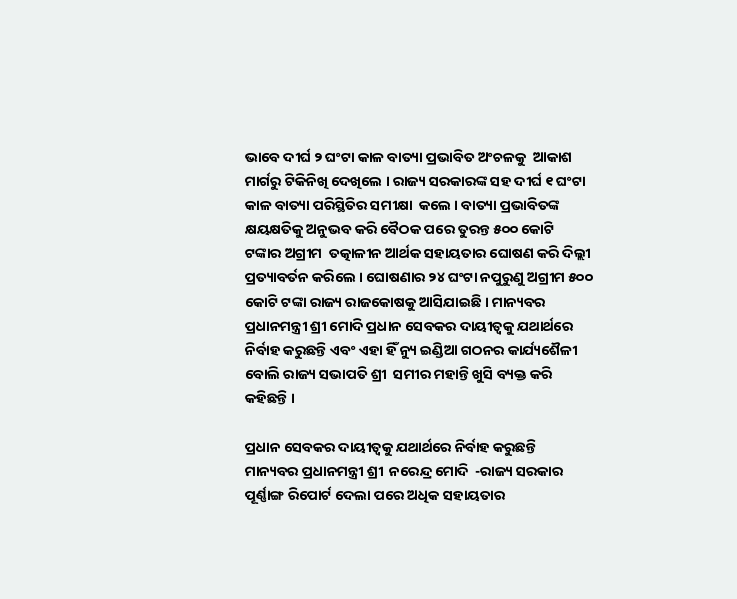ଭାବେ ଦୀର୍ଘ ୨ ଘଂଟା କାଳ ବାତ୍ୟା ପ୍ରଭାବିତ ଅଂଚଳକୁ  ଆକାଶ ମାର୍ଗରୁ ଟିକିନିଖି ଦେଖିଲେ । ରାଜ୍ୟ ସରକାରଙ୍କ ସହ ଦୀର୍ଘ ୧ ଘଂଟା କାଳ ବାତ୍ୟା ପରିସ୍ଥିତିର ସମୀକ୍ଷା  କଲେ । ବାତ୍ୟା ପ୍ରଭାବିତଙ୍କ କ୍ଷୟକ୍ଷତିକୁ ଅନୁଭବ କରି ବୈଠକ ପରେ ତୁରନ୍ତ ୫୦୦ କୋଟି ଟଙ୍କାର ଅଗ୍ରୀମ  ତତ୍କାଳୀନ ଆର୍ଥକ ସହାୟତାର ଘୋଷଣ କରି ଦିଲ୍ଲୀ ପ୍ରତ୍ୟାବର୍ତନ କରିଲେ । ଘୋଷଣାର ୨୪ ଘଂଟା ନପୁରୁଣୁ ଅଗ୍ରୀମ ୫୦୦ କୋଟି ଟଙ୍କା ରାଜ୍ୟ ରାଜକୋଷକୁ ଆସିଯାଇଛି । ମାନ୍ୟବର ପ୍ରଧାନମନ୍ତ୍ରୀ ଶ୍ରୀ ମୋଦି ପ୍ରଧାନ ସେବକର ଦାୟୀତ୍ୱକୁ ଯଥାର୍ଥରେ ନିର୍ବାହ କରୁଛନ୍ତି ଏବଂ ଏହା ହିଁ ନ୍ୟୁ ଇଣ୍ଡିଆ ଗଠନର କାର୍ଯ୍ୟଶୈଳୀ ବୋଲି ରାଜ୍ୟ ସଭାପତି ଶ୍ରୀ  ସମୀର ମହାନ୍ତି ଖୁସି ବ୍ୟକ୍ତ କରି କହିଛନ୍ତି ।

ପ୍ରଧାନ ସେବକର ଦାୟୀତ୍ୱକୁ ଯଥାର୍ଥରେ ନିର୍ବାହ କରୁଛନ୍ତି ମାନ୍ୟବର ପ୍ରଧାନମନ୍ତ୍ରୀ ଶ୍ରୀ  ନରେନ୍ଦ୍ର ମୋଦି  -ରାଜ୍ୟ ସରକାର ପୂର୍ଣ୍ଣାଙ୍ଗ ରିପୋର୍ଟ ଦେଲା ପରେ ଅଧିକ ସହାୟତାର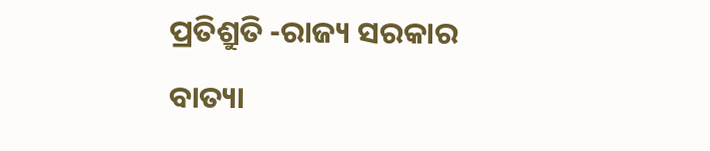ପ୍ରତିଶ୍ରୁତି -ରାଜ୍ୟ ସରକାର ବାତ୍ୟା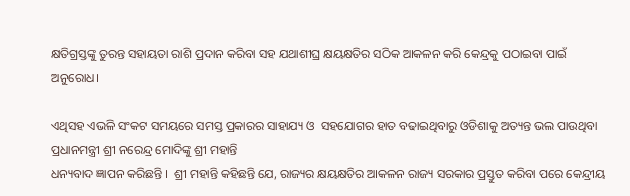କ୍ଷତିଗ୍ରସ୍ତଙ୍କୁ ତୁରନ୍ତ ସହାୟତା ରାଶି ପ୍ରଦାନ କରିବା ସହ ଯଥାଶୀଘ୍ର କ୍ଷୟକ୍ଷତିର ସଠିକ ଆକଳନ କରି କେନ୍ଦ୍ରକୁ ପଠାଇବା ପାଇଁ ଅନୁରୋଧ।

ଏଥିସହ ଏଭଳି ସଂକଟ ସମୟରେ ସମସ୍ତ ପ୍ରକାରର ସାହାଯ୍ୟ ଓ  ସହଯୋଗର ହାତ ବଢାଇଥିବାରୁ ଓଡିଶାକୁ ଅତ୍ୟନ୍ତ ଭଲ ପାଉଥିବା ପ୍ରଧାନମନ୍ତ୍ରୀ ଶ୍ରୀ ନରେନ୍ଦ୍ର ମୋଦିଙ୍କୁ ଶ୍ରୀ ମହାନ୍ତି
ଧନ୍ୟବାଦ ଜ୍ଞାପନ କରିଛନ୍ତି ।  ଶ୍ରୀ ମହାନ୍ତି କହିଛନ୍ତି ଯେ, ରାଜ୍ୟର କ୍ଷୟକ୍ଷତିର ଆକଳନ ରାଜ୍ୟ ସରକାର ପ୍ରସ୍ତୁତ କରିବା ପରେ କେନ୍ଦ୍ରୀୟ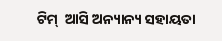ଟିମ୍  ଆସି ଅନ୍ୟାନ୍ୟ ସହାୟତା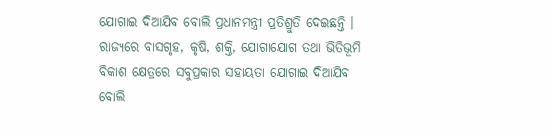ଯୋଗାଇ ଦିଆଯିବ ବୋଲି ପ୍ରଧାନମନ୍ତ୍ରୀ ପ୍ରତିଶ୍ରୁତି ଦେଇଛନ୍ତି । ରାଜ୍ୟରେ ବାସଗୃହ, କୃଷି, ଶକ୍ତି, ଯୋଗାଯୋଗ ତଥା ଭିତିଭୂମି ବିକାଶ କ୍ଷେତ୍ରରେ ସବୁପ୍ରକାର ସହାୟତା ଯୋଗାଇ ଦିଆଯିବ ବୋଲି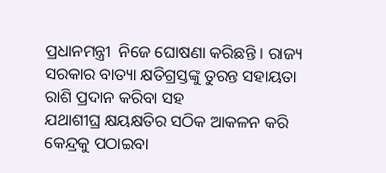ପ୍ରଧାନମନ୍ତ୍ରୀ  ନିଜେ ଘୋଷଣା କରିଛନ୍ତି । ରାଜ୍ୟ ସରକାର ବାତ୍ୟା କ୍ଷତିଗ୍ରସ୍ତଙ୍କୁ ତୁରନ୍ତ ସହାୟତା ରାଶି ପ୍ରଦାନ କରିବା ସହ
ଯଥାଶୀଘ୍ର କ୍ଷୟକ୍ଷତିର ସଠିକ ଆକଳନ କରି କେନ୍ଦ୍ରକୁ ପଠାଇବା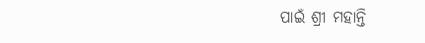ପାଇଁ ଶ୍ରୀ ମହାନ୍ତି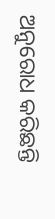ଅନୁରୋଧ କରିଛନ୍ତି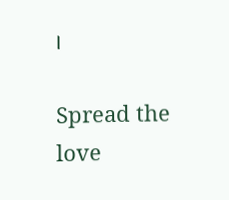।

Spread the love